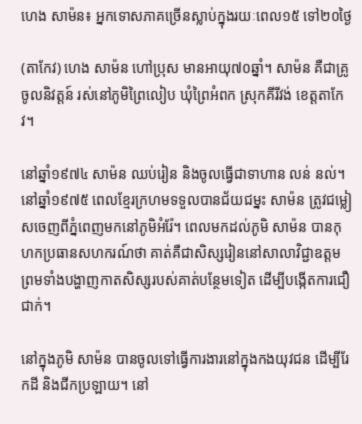ហេង សាម៉ន៖ អ្នកទោសភាគច្រើនស្លាប់ក្នុងរយៈពេល១៥ ទៅ២០ថ្ងៃ

(តាកែវ) ហេង សាម៉ន ហៅប្រុស មានអាយុ៧០ឆ្នាំ។ សាម៉ន គឺជាគ្រូចូលនិវត្តន៍ រស់នៅភូមិព្រៃលៀប ឃុំព្រៃអំពក ស្រុកគីរីវង់ ខេត្តតាកែវ។

នៅឆ្នាំ១៩៧៤ សាម៉ន ឈប់រៀន និងចូលធ្វើជាទាហាន លន់ នល់។ នៅឆ្នាំ១៩៧៥ ពេលខ្មែរក្រហមទទួលបានជ័យជម្នះ សាម៉ន ត្រូវជម្លៀសចេញពីភ្នំពេញមកនៅភូមិអំរ៉ែ។ ពេលមកដល់ភូមិ សាម៉ន បានកុហកប្រធានសហករណ៍ថា គាត់គឺជាសិស្សរៀននៅសាលាវិជ្ជាឧត្តម ព្រមទាំងបង្ហាញកាតសិស្សរបស់គាត់បន្ថែមទៀត ដើម្បីបង្កើតការជឿជាក់។

នៅក្នុងភូមិ សាម៉ន បានចូលទៅធ្វើការងារនៅក្នុងកងយុវជន ដើម្បីរែកដី និងជីកប្រឡាយ។ នៅ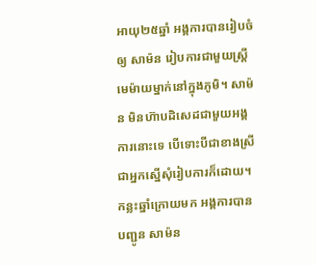អាយុ២៥ឆ្នាំ អង្គការបានរៀបចំឲ្យ សាម៉ន រៀបការជាមួយស្ត្រីមេម៉ាយម្នាក់នៅក្នុងភូមិ។ សាម៉ន មិនហ៊ាបដិសេដជាមួយអង្គការនោះទេ បើទោះបីជាខាងស្រីជាអ្នកស្នើសុំរៀបការក៏ដោយ។ កន្លះឆ្នាំក្រោយមក អង្គការបានបញ្ជូន សាម៉ន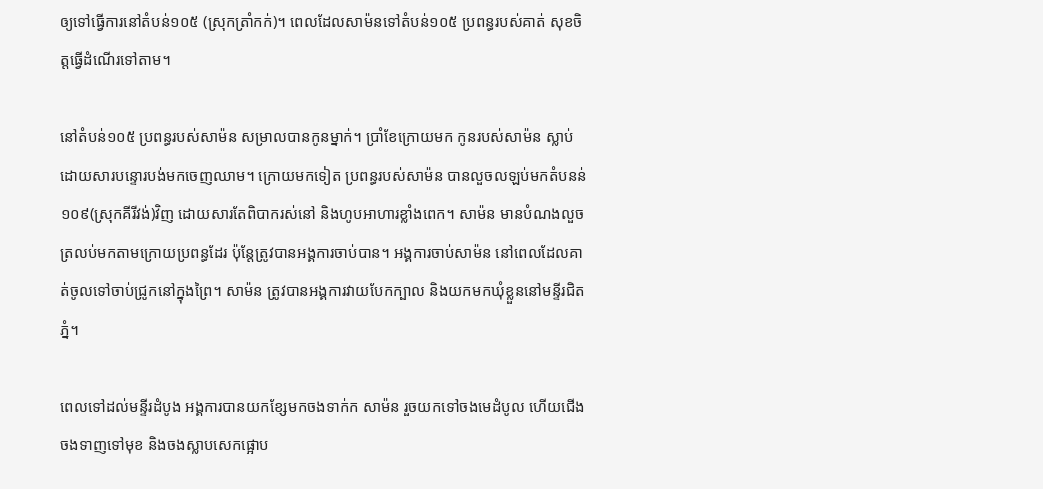ឲ្យទៅធ្វើការនៅតំបន់១០៥ (ស្រុកត្រាំកក់)។ ពេលដែលសាម៉នទៅតំបន់១០៥ ប្រពន្ធរបស់គាត់ សុខចិត្តធ្វើដំណើរទៅតាម។

នៅតំបន់១០៥ ប្រពន្ធរបស់សាម៉ន សម្រាលបានកូនម្នាក់។ ប្រាំខែក្រោយមក កូនរបស់សាម៉ន ស្លាប់ ដោយសារបន្ទោរបង់មកចេញឈាម។ ក្រោយមកទៀត ប្រពន្ធរបស់សាម៉ន បានលួចលឡប់មកតំបនន់១០៩(ស្រុកគីរីវង់)វិញ ដោយសារតែពិបាករស់នៅ និងហូបអាហារខ្លាំងពេក។ សាម៉ន មានបំណងលួចត្រលប់មកតាមក្រោយប្រពន្ធដែរ ប៉ុន្តែត្រូវបានអង្គការចាប់បាន។ អង្គការចាប់សាម៉ន នៅពេលដែលគាត់ចូលទៅចាប់ជ្រូកនៅក្នុងព្រៃ។ សាម៉ន ត្រូវបានអង្គការវាយបែកក្បាល និងយកមកឃុំខ្លួននៅមន្ទីរជិតភ្នំ។

ពេលទៅដល់មន្ទីរដំបូង អង្គការបានយកខ្សែមកចងទាក់ក សាម៉ន រួចយកទៅចងមេដំបូល ហើយជើងចងទាញទៅមុខ និងចងស្លាបសេកផ្អោប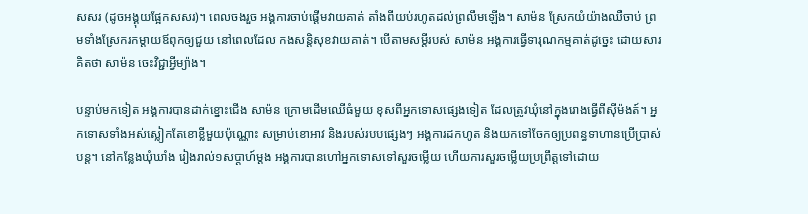សសរ (ដូចអង្គុយផ្អែកសសរ)។ ពេលចងរួច អង្គការចាប់ផ្ដើមវាយគាត់ តាំងពីយប់រហូតដល់ព្រលឹមឡើង។ សាម៉ន ស្រែកយំយ៉ាងឈឺចាប់ ព្រមទាំងស្រែករកម្ដាយឪពុកឲ្យជួយ នៅពេលដែល កងសន្តិសុខវាយគាត់។ បើតាមសម្ដីរបស់ សាម៉ន អង្គការធ្វើទារុណកម្មគាត់ដូច្នេះ ដោយសារគិតថា សាម៉ន ចេះវិជ្ជាអ្វីម្យ៉ាង។

បន្ទាប់មកទៀត អង្គការបានដាក់ខ្នោះជើង សាម៉ន ក្រោមដើមឈើធំមួយ ខុសពីអ្នកទោសផ្សេងទៀត ដែលត្រូវឃុំនៅក្នុងរោងធ្វើពីស៊ីម៉ងត៍។ អ្នកទោសទាំងអស់ស្លៀកតែខោខ្លីមួយប៉ុណ្ណោះ សម្រាប់ខោអាវ និងរបស់របបផ្សេងៗ អង្គការដកហូត និងយកទៅចែកឲ្យប្រពន្ធទាហានប្រើប្រាស់បន្ត។ នៅកន្លែងឃុំឃាំង រៀងរាល់១សប្ដាហ៍ម្ដង អង្គការបានហៅអ្នកទោសទៅសួរចម្លើយ ហើយការសួរចម្លើយប្រព្រឹត្តទៅដោយ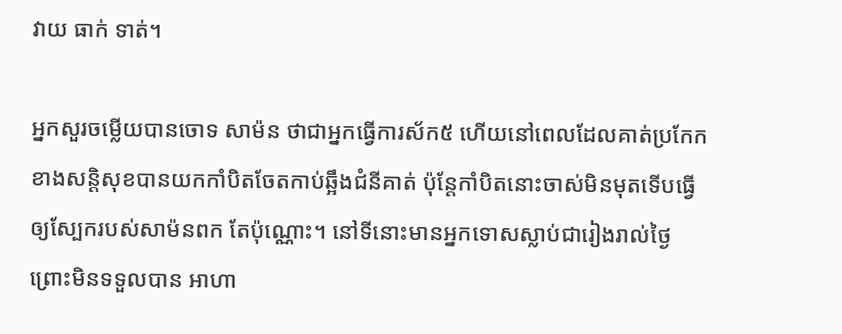វាយ ធាក់ ទាត់។

អ្នកសួរចម្លើយបានចោទ សាម៉ន ថាជាអ្នកធ្វើការស័ក៥ ហើយនៅពេលដែលគាត់ប្រកែក ខាងសន្តិសុខបានយកកាំបិតចែតកាប់ឆ្អឹងជំនីគាត់ ប៉ុន្តែកាំបិតនោះចាស់មិនមុតទើបធ្វើឲ្យស្បែករបស់សាម៉នពក តែប៉ុណ្ណោះ។ នៅទីនោះមានអ្នកទោសស្លាប់ជារៀងរាល់ថ្ងៃ ព្រោះមិនទទួលបាន អាហា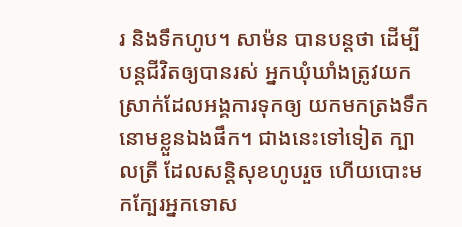រ និងទឹកហូប។ សាម៉ន បានបន្តថា ដើម្បីបន្តជីវិតឲ្យបានរស់ អ្នកឃុំឃាំងត្រូវយកស្រាក់ដែលអង្គការទុកឲ្យ យកមកត្រងទឹកនោមខ្លួនឯងផឹក។ ជាងនេះទៅទៀត ក្បាលត្រី ដែលសន្តិសុខហូបរួច ហើយបោះមកក្បែរអ្នកទោស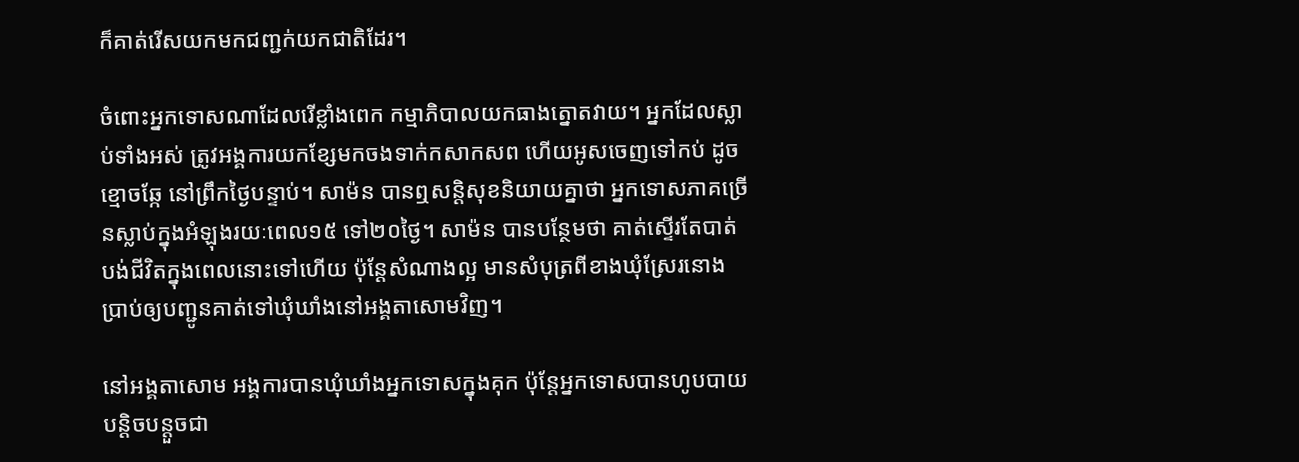ក៏គាត់រើសយកមកជញ្ជក់យកជាតិដែរ។

ចំពោះអ្នកទោសណាដែលរើខ្លាំងពេក កម្មាភិបាលយកធាងត្នោតវាយ។ អ្នកដែលស្លាប់ទាំងអស់ ត្រូវអង្គការយកខ្សែមកចងទាក់កសាកសព ហើយអូសចេញទៅកប់ ដូចខ្មោចឆ្កែ នៅព្រឹកថ្ងៃបន្ទាប់។ សាម៉ន បានឮសន្តិសុខនិយាយគ្នាថា អ្នកទោសភាគច្រើនស្លាប់ក្នុងអំឡុងរយៈពេល១៥ ទៅ២០ថ្ងៃ។ សាម៉ន បានបន្ថែមថា គាត់ស្ទើរតែបាត់បង់ជីវិតក្នុងពេលនោះទៅហើយ ប៉ុន្តែសំណាងល្អ មានសំបុត្រពីខាងឃុំស្រែរនោង ប្រាប់ឲ្យបញ្ជូនគាត់ទៅឃុំឃាំងនៅអង្គតាសោមវិញ។

នៅអង្គតាសោម អង្គការបានឃុំឃាំងអ្នកទោសក្នុងគុក ប៉ុន្តែអ្នកទោសបានហូបបាយបន្តិចបន្តួចជា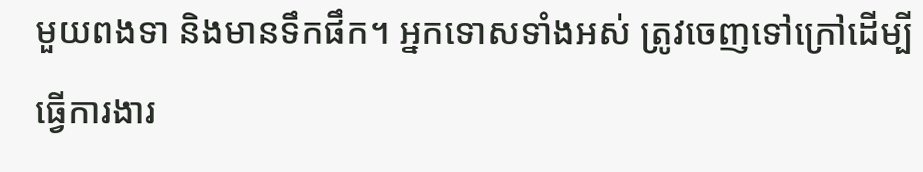មួយពងទា និងមានទឹកផឹក។ អ្នកទោសទាំងអស់ ត្រូវចេញទៅក្រៅដើម្បីធ្វើការងារ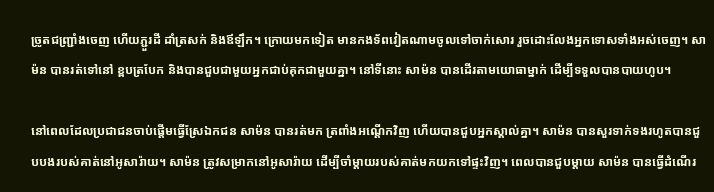ច្រូតជញ្ជ្រាំងចេញ ហើយភ្ជួរដី ដាំត្រសក់ និងឪឡឹក។ ក្រោយមកទៀត មានកងទ័ពវៀតណាមចូលទៅចាក់សោរ រួចដោះលែងអ្នកទោសទាំងអស់ចេញ។ សាម៉ន បានរត់ទៅនៅ ខ្ពបត្របែក និងបានជួបជាមួយអ្នកជាប់គុកជាមួយគ្នា។ នៅទីនោះ សាម៉ន បានដើរតាមយោធាម្នាក់ ដើម្បីទទួលបានបាយហូប។

នៅពេលដែលប្រជាជនចាប់ផ្តើមធ្វើស្រែឯកជន សាម៉ន បានរត់មក ត្រពាំងអណ្ដើកវិញ ហើយបានជួបអ្នកស្គាល់គ្នា។ សាម៉ន បានសួរទាក់ទងរហូតបានជួបបងរបស់គាត់នៅអូសារ៉ាយ។ សាម៉ន ត្រូវសម្រាកនៅអូសារ៉ាយ ដើម្បីចាំម្ដាយរបស់គាត់មកយកទៅផ្ទះវិញ។ ពេលបានជួបម្ដាយ សាម៉ន បានធ្វើដំណើរ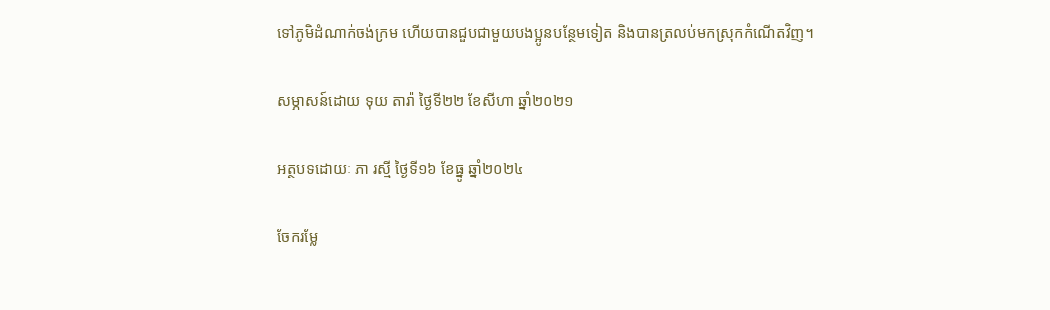ទៅភូមិដំណាក់ចង់ក្រម ហើយបានជួបជាមួយបងប្អូនបន្ថែមទៀត និងបានត្រលប់មកស្រុកកំណើតវិញ។

សម្ភាសន៍ដោយ ទុយ តារ៉ា ថ្ងៃទី២២ ខែសីហា ឆ្នាំ២០២១

អត្ថបទដោយៈ ភា រស្មី ថ្ងៃទី១៦ ខែធ្នូ ឆ្នាំ២០២៤

ចែករម្លែ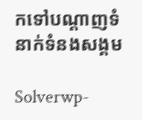កទៅបណ្តាញទំនាក់ទំនងសង្គម

Solverwp-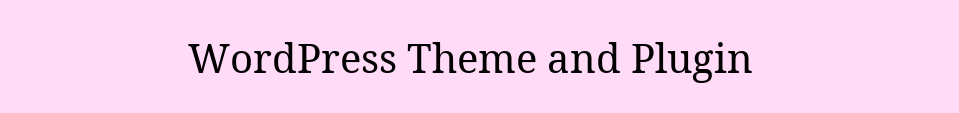WordPress Theme and Plugin